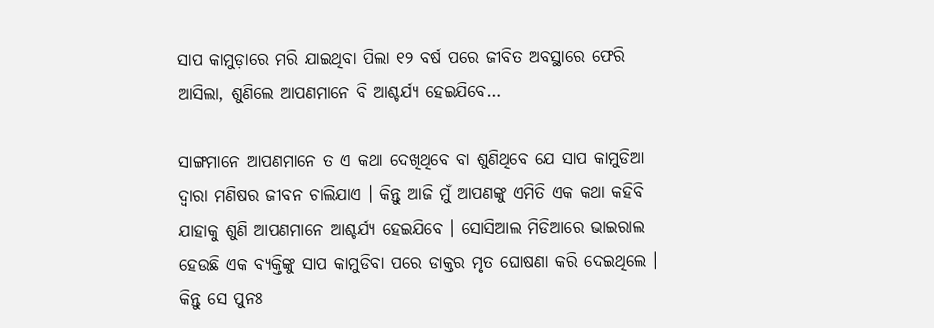ସାପ କାମୁଡ଼ାରେ ମରି ଯାଇଥିବା ପିଲା ୧୨ ବର୍ଷ ପରେ ଜୀବିତ ଅବସ୍ଥାରେ ଫେରି ଆସିଲା, ଶୁଣିଲେ ଆପଣମାନେ ବି ଆଶ୍ଚର୍ଯ୍ୟ ହେଇଯିବେ…

ସାଙ୍ଗମାନେ ଆପଣମାନେ ତ ଏ କଥା ଦେଖିଥିବେ ବା ଶୁଣିଥିବେ ଯେ ସାପ କାମୁଡିଆ ଦ୍ଵାରା ମଣିଷର ଜୀବନ ଚାଲିଯାଏ । କିନ୍ତୁ ଆଜି ମୁଁ ଆପଣଙ୍କୁ ଏମିତି ଏକ କଥା କହିବି ଯାହାକୁ ଶୁଣି ଆପଣମାନେ ଆଶ୍ଚର୍ଯ୍ୟ ହେଇଯିବେ । ସୋସିଆଲ ମିଡିଆରେ ଭାଇରାଲ ହେଉଛି ଏକ ବ୍ୟକ୍ତିଙ୍କୁ ସାପ କାମୁଡିବା ପରେ ଡାକ୍ତର ମୃତ ଘୋଷଣା କରି ଦେଇଥିଲେ । କିନ୍ତୁ ସେ ପୁନଃ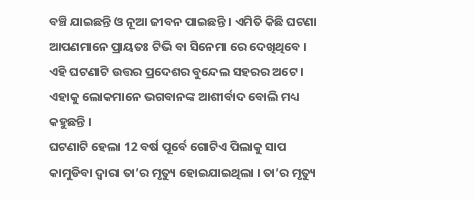ବଞ୍ଚି ଯାଇଛନ୍ତି ଓ ନୂଆ ଜୀବନ ପାଇଛନ୍ତି । ଏମିତି କିଛି ଘଟଣା ଆପଣମାନେ ପ୍ରାୟତଃ ଟିଭି ବା ସିନେମା ରେ ଦେଖିଥିବେ । ଏହି ଘଟଣାଟି ଉତ୍ତର ପ୍ରଦେଶର ବୁନ୍ଦେଲ ସହରର ଅଟେ । ଏହାକୁ ଲୋକମାନେ ଭଗବାନଙ୍କ ଆଶୀର୍ବାଦ ବୋଲି ମଧ୍ୟ କହୁଛନ୍ତି ।
ଘଟଣାଟି ହେଲା 12 ବର୍ଷ ପୂର୍ବେ ଗୋଟିଏ ପିଲାକୁ ସାପ କାମୁଡିବା ଦ୍ଵାରା ତା’ର ମୃତ୍ୟୁ ହୋଇଯାଇଥିଲା । ତା’ର ମୃତ୍ୟୁ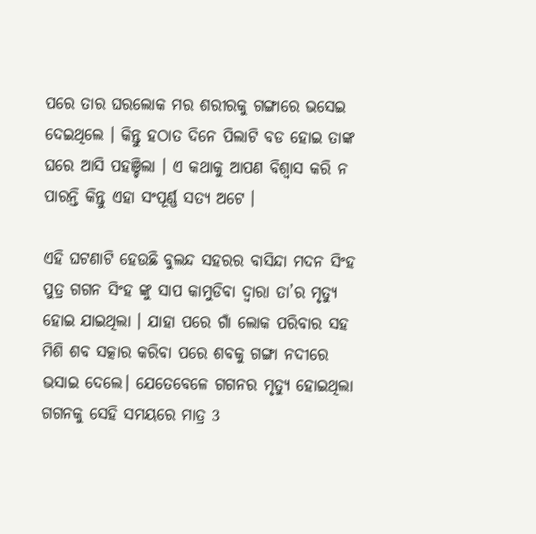ପରେ ତାର ଘରଲୋକ ମର ଶରୀରକୁ ଗଙ୍ଗାରେ ଭସେଇ ଦେଇଥିଲେ । କିନ୍ତୁ ହଠାତ ଦିନେ ପିଲାଟି ବଡ ହୋଇ ତାଙ୍କ ଘରେ ଆସି ପହଞ୍ଚିଲା । ଏ କଥାକୁ ଆପଣ ବିଶ୍ଵାସ କରି ନ ପାରନ୍ତି କିନ୍ତୁ ଏହା ସଂପୂର୍ଣ୍ଣ ସତ୍ୟ ଅଟେ ।

ଏହି ଘଟଣାଟି ହେଉଛି ବୁଲନ୍ଦ ସହରର ବାସିନ୍ଦା ମଦନ ସିଂହ ପୁତ୍ର ଗଗନ ସିଂହ ଙ୍କୁ ସାପ କାମୁଡିବା ଦ୍ଵାରା ତା’ର ମୃତ୍ୟୁ ହୋଇ ଯାଇଥିଲା । ଯାହା ପରେ ଗାଁ ଲୋକ ପରିବାର ସହ ମିଶି ଶବ ସତ୍କାର କରିବା ପରେ ଶବକୁ ଗଙ୍ଗା ନଦୀରେ ଭସାଇ ଦେଲେ। ଯେତେବେଳେ ଗଗନର ମୃତ୍ୟୁ ହୋଇଥିଲା ଗଗନକୁ ସେହି ସମୟରେ ମାତ୍ର 3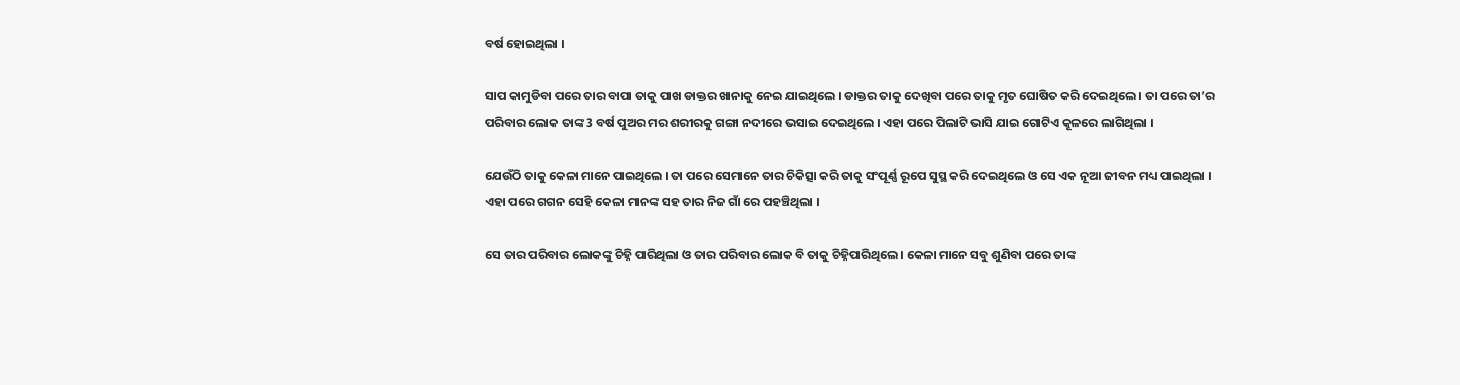ବର୍ଷ ହୋଇଥିଲା ।

ସାପ କାମୁଡିବା ପରେ ତାର ବାପା ତାକୁ ପାଖ ଡାକ୍ତର ଖାନାକୁ ନେଇ ଯାଇଥିଲେ । ଡାକ୍ତର ତାକୁ ଦେଖିବା ପରେ ତାକୁ ମୃତ ଘୋଷିତ କରି ଦେଇଥିଲେ । ତା ପରେ ତା’ର ପରିବାର ଲୋକ ତାଙ୍କ 3 ବର୍ଷ ପୁଅର ମର ଶରୀରକୁ ଗଙ୍ଗା ନଦୀରେ ଭସାଇ ଦେଇଥିଲେ । ଏହା ପରେ ପିଲାଟି ଭାସି ଯାଇ ଗୋଟିଏ କୂଳରେ ଲାଗିଥିଲା ।

ଯେଉଁଠି ତାକୁ କେଳା ମାନେ ପାଇଥିଲେ । ତା ପରେ ସେମାନେ ତାର ଚିକିତ୍ସା କରି ତାକୁ ସଂପୂର୍ଣ୍ଣ ରୂପେ ସୁସ୍ଥ କରି ଦେଇଥିଲେ ଓ ସେ ଏକ ନୂଆ ଜୀବନ ମଧ୍ୟ ପାଇଥିଲା । ଏହା ପରେ ଗଗନ ସେହି କେଳା ମାନଙ୍କ ସହ ତାର ନିଜ ଗାଁ ରେ ପହଞ୍ଚିଥିଲା ।

ସେ ତାର ପରିବାର ଲୋକଙ୍କୁ ଚିହ୍ନି ପାରିଥିଲା ଓ ତାର ପରିବାର ଲୋକ ବି ତାକୁ ଚିହ୍ନିପାରିଥିଲେ । କେଳା ମାନେ ସବୁ ଶୁଣିବା ପରେ ତାଙ୍କ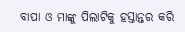ବାପା ଓ ମାଙ୍କୁ ପିଲାଟିକୁ ହସ୍ତାନ୍ତର କରି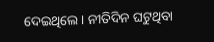ଦେଇଥିଲେ । ନୀତିଦିନ ଘଟୁଥିବା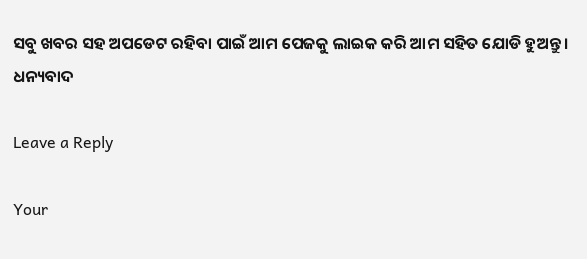ସବୁ ଖବର ସହ ଅପଡେଟ ରହିବା ପାଇଁ ଆମ ପେଜକୁ ଲାଇକ କରି ଆମ ସହିତ ଯୋଡି ହୁଅନ୍ତୁ । ଧନ୍ୟବାଦ

Leave a Reply

Your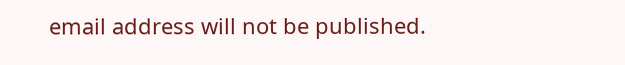email address will not be published.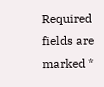Required fields are marked *